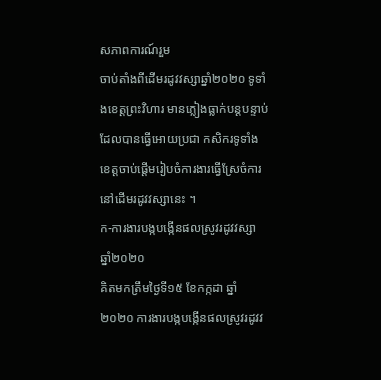សភាពការណ៍រួម
ចាប់តាំងពីដើមរដូវវស្សាឆ្នាំ២០២០ ទូទាំងខេត្តព្រះវិហារ មានភ្លៀងធ្លាក់បន្តបន្ទាប់ដែលបានធ្វើអោយប្រជា កសិករទូទាំងខេត្តចាប់ផ្តើមរៀបចំការងារធ្វើស្រែចំការនៅដើមរដូវវស្សានេះ ។
ក-ការងារបង្កបង្កើនផលស្រូវរដូវវស្សា ឆ្នាំ២០២០
គិតមកត្រឹមថ្ងៃទី១៥ ខែកក្កដា ឆ្នាំ២០២០ ការងារបង្កបង្កើនផលស្រូវរដូវវ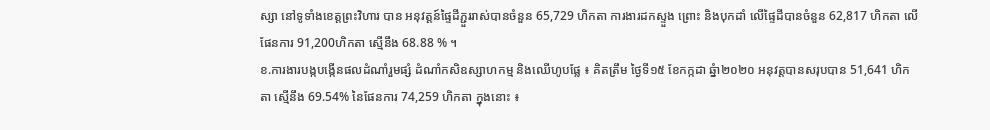ស្សា នៅទូទាំងខេត្តព្រះវិហារ បាន អនុវត្តន៍ផ្ទៃដីភ្ជួររាស់បានចំនួន 65,729 ហិកតា ការងារដកស្ទួង ព្រោះ និងបុកដាំ លើផ្ទៃដីបានចំនួន 62,817 ហិកតា លើផែនការ 91,200ហិកតា ស្មើនឹង 68.88 % ។
ខ.ការងារបង្កបង្កើនផលដំណាំរួមផ្សំ ដំណាំកសិឧស្សាហកម្ម និងឈើហូបផ្លែ ៖ គិតត្រឹម ថ្ងៃទី១៥ ខែកក្កដា ឆ្នំា២០២០ អនុវត្តបានសរុបបាន 51,641 ហិកតា ស្មើនឹង 69.54% នៃផែនការ 74,259 ហិកតា ក្នុងនោះ ៖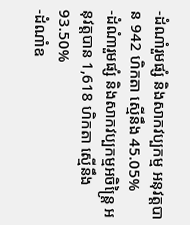-ដំណាំរួមផ្សំ និងសាកវប្បកម្ម អនុវត្តបាន 942 ហិកតា ស្មើនឹង 45.05%
-ដំណំារួមផ្សំ និងសាកវប្បកម្មអចិន្ត្រៃ អនុវត្តបាន 1,618 ហិកតា ស្មើនឹង 93.50%
-ដំណាំឧ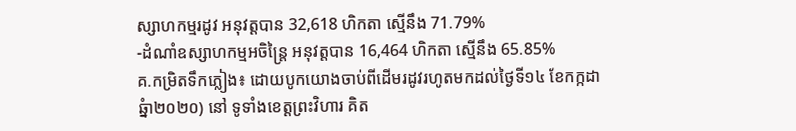ស្សាហកម្មរដូវ អនុវត្តបាន 32,618 ហិកតា ស្មើនឹង 71.79%
-ដំណាំឧស្សាហកម្មអចិន្រ្តៃ អនុវត្តបាន 16,464 ហិកតា ស្មើនឹង 65.85%
គ.កម្រិតទឹកភ្លៀង៖ ដោយបូកយោងចាប់ពីដើមរដូវរហូតមកដល់ថ្ងៃទី១៤ ខែកក្កដា ឆ្នំា២០២០) នៅ ទូទាំងខេត្តព្រះវិហារ គិត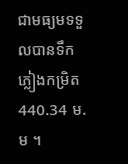ជាមធ្យមទទួលបានទឹកភ្លៀងកម្រិត 440.34 ម.ម ។